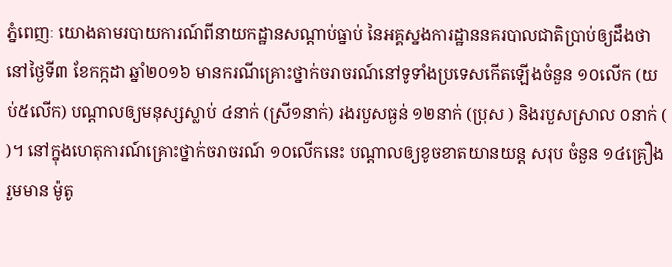ភ្នំពេញៈ យោងតាមរបាយការណ៍ពីនាយកដ្ឋានសណ្តាប់ធ្នាប់ នៃអគ្គស្នងការដ្ឋាននគរបាលជាតិប្រាប់ឲ្យដឹងថា នៅថ្ងៃទី៣ ខែកក្កដា ឆ្នាំ២០១៦ មានករណីគ្រោះថ្នាក់ចរាចរណ៍នៅទូទាំងប្រទេសកើតឡើងចំនួន ១០លើក (យប់៥លើក) បណ្តាលឲ្យមនុស្សស្លាប់ ៤នាក់ (ស្រី១នាក់) រងរបួសធ្ងន់ ១២នាក់ (ប្រុស ) និងរបួសស្រាល ០នាក់ ( )។ នៅក្នុងហេតុការណ៍គ្រោះថ្នាក់ចរាចរណ៍ ១០លើកនេះ បណ្តាលឲ្យខូចខាតយានយន្ត សរុប ចំនួន ១៤គ្រឿង រួមមាន ម៉ូតូ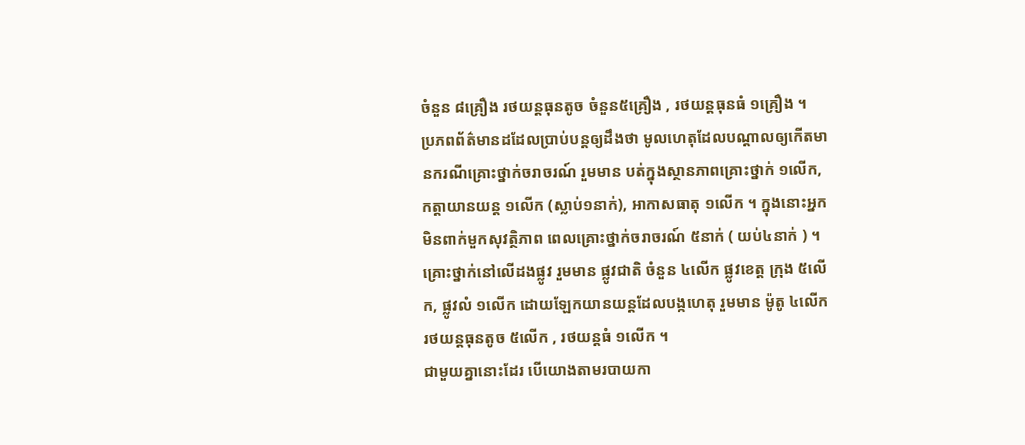ចំនួន ៨គ្រឿង រថយន្តធុនតូច ចំនួន៥គ្រឿង , រថយន្តធុនធំ ១គ្រឿង ។
ប្រភពព័ត៌មានដដែលប្រាប់បន្តឲ្យដឹងថា មូលហេតុដែលបណ្តាលឲ្យកើតមានករណីគ្រោះថ្នាក់ចរាចរណ៍ រួមមាន បត់ក្នុងស្ថានភាពគ្រោះថ្នាក់ ១លើក, កត្តាយានយន្ត ១លើក (ស្លាប់១នាក់), អាកាសធាតុ ១លើក ។ ក្នុងនោះអ្នកមិនពាក់មួកសុវត្ថិភាព ពេលគ្រោះថ្នាក់ចរាចរណ៍ ៥នាក់ ( យប់៤នាក់ ) ។
គ្រោះថ្នាក់នៅលើដងផ្លូវ រួមមាន ផ្លូវជាតិ ចំនួន ៤លើក ផ្លូវខេត្ត ក្រុង ៥លើក, ផ្លូវលំ ១លើក ដោយឡែកយានយន្តដែលបង្កហេតុ រួមមាន ម៉ូតូ ៤លើក រថយន្តធុនតូច ៥លើក , រថយន្តធំ ១លើក ។
ជាមួយគ្នានោះដែរ បើយោងតាមរបាយកា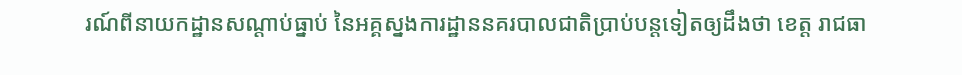រណ៍ពីនាយកដ្ឋានសណ្តាប់ធ្នាប់ នៃអគ្គស្នងការដ្ឋាននគរបាលជាតិប្រាប់បន្តទៀតឲ្យដឹងថា ខេត្ត រាជធា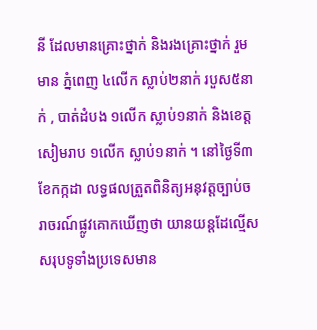នី ដែលមានគ្រោះថ្នាក់ និងរងគ្រោះថ្នាក់ រួមមាន ភ្នំពេញ ៤លើក ស្លាប់២នាក់ របួស៥នាក់ , បាត់ដំបង ១លើក ស្លាប់១នាក់ និងខេត្តសៀមរាប ១លើក ស្លាប់១នាក់ ។ នៅថ្ងៃទី៣ ខែកក្កដា លទ្ធផលត្រួតពិនិត្យអនុវត្តច្បាប់ចរាចរណ៍ផ្លូវគោកឃើញថា យានយន្តដែល្មើសសរុបទូទាំងប្រទេសមាន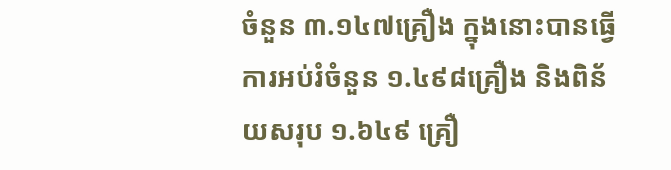ចំនួន ៣.១៤៧គ្រឿង ក្នុងនោះបានធ្វើការអប់រំចំនួន ១.៤៩៨គ្រឿង និងពិន័យសរុប ១.៦៤៩ គ្រឿ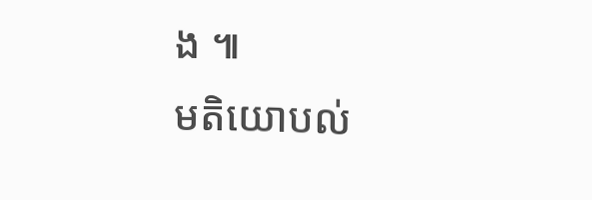ង ៕
មតិយោបល់